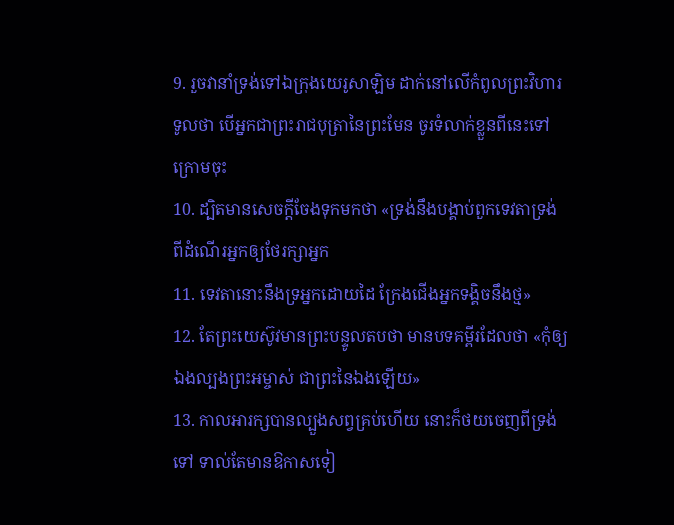9. រួចវានាំទ្រង់ទៅឯក្រុងយេរូសាឡិម ដាក់នៅលើកំពូលព្រះវិហារ ទូលថា បើអ្នកជាព្រះរាជបុត្រានៃព្រះមែន ចូរទំលាក់ខ្លួនពីនេះទៅក្រោមចុះ
10. ដ្បិតមានសេចក្ដីចែងទុកមកថា «ទ្រង់នឹងបង្គាប់ពួកទេវតាទ្រង់ ពីដំណើរអ្នកឲ្យថែរក្សាអ្នក
11. ទេវតានោះនឹងទ្រអ្នកដោយដៃ ក្រែងជើងអ្នកទង្គិចនឹងថ្ម»
12. តែព្រះយេស៊ូវមានព្រះបន្ទូលតបថា មានបទគម្ពីរដែលថា «កុំឲ្យឯងល្បងព្រះអម្ចាស់ ជាព្រះនៃឯងឡើយ»
13. កាលអារក្សបានល្បួងសព្វគ្រប់ហើយ នោះក៏ថយចេញពីទ្រង់ទៅ ទាល់តែមានឱកាសទៀ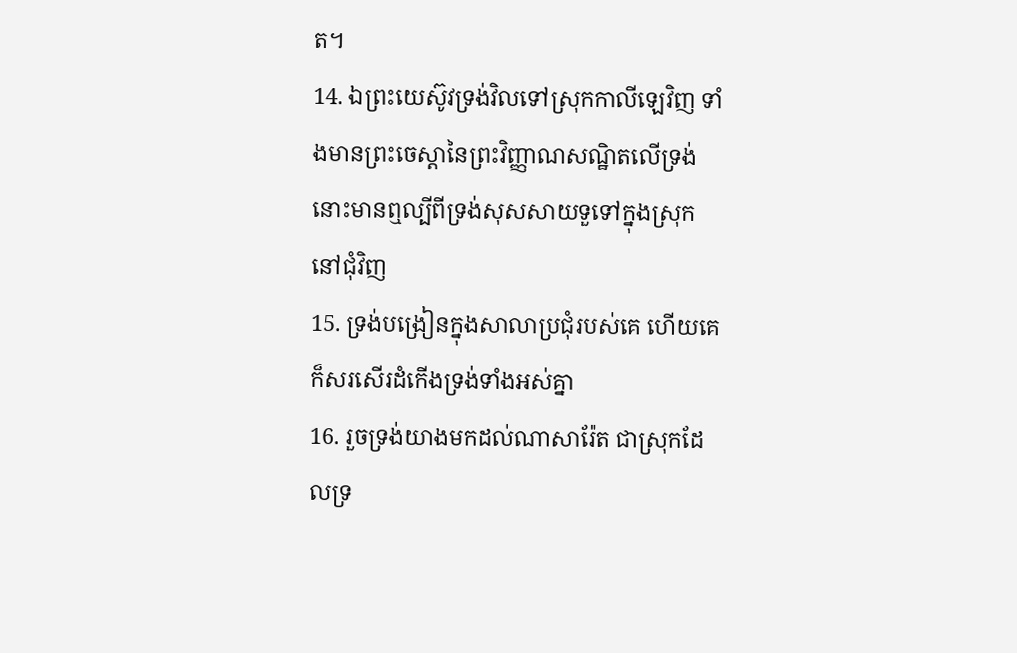ត។
14. ឯព្រះយេស៊ូវទ្រង់វិលទៅស្រុកកាលីឡេវិញ ទាំងមានព្រះចេស្តានៃព្រះវិញ្ញាណសណ្ឋិតលើទ្រង់ នោះមានឮល្បីពីទ្រង់សុសសាយទួទៅក្នុងស្រុកនៅជុំវិញ
15. ទ្រង់បង្រៀនក្នុងសាលាប្រជុំរបស់គេ ហើយគេក៏សរសើរដំកើងទ្រង់ទាំងអស់គ្នា
16. រួចទ្រង់យាងមកដល់ណាសារ៉ែត ជាស្រុកដែលទ្រ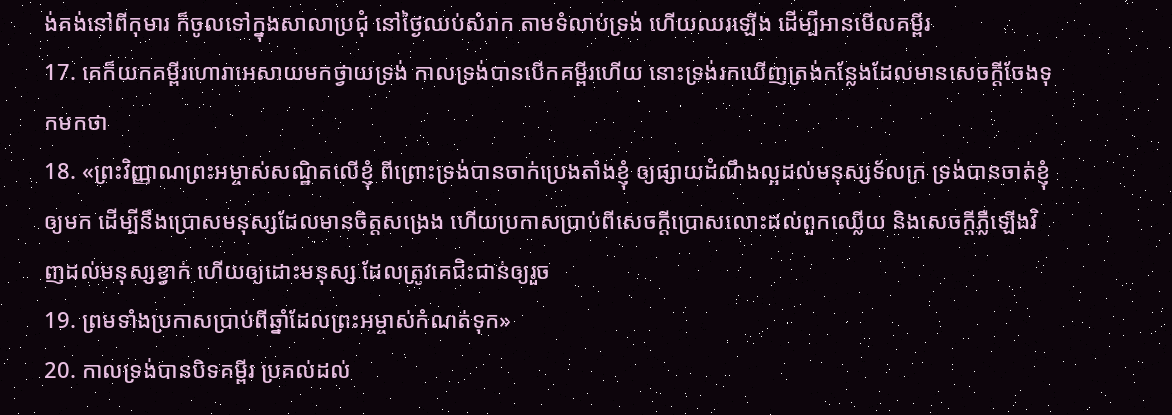ង់គង់នៅពីកុមារ ក៏ចូលទៅក្នុងសាលាប្រជុំ នៅថ្ងៃឈប់សំរាក តាមទំលាប់ទ្រង់ ហើយឈរឡើង ដើម្បីអានមើលគម្ពីរ
17. គេក៏យកគម្ពីរហោរាអេសាយមកថ្វាយទ្រង់ កាលទ្រង់បានបើកគម្ពីរហើយ នោះទ្រង់រកឃើញត្រង់កន្លែងដែលមានសេចក្ដីចែងទុកមកថា
18. «ព្រះវិញ្ញាណព្រះអម្ចាស់សណ្ឋិតលើខ្ញុំ ពីព្រោះទ្រង់បានចាក់ប្រេងតាំងខ្ញុំ ឲ្យផ្សាយដំណឹងល្អដល់មនុស្សទ័លក្រ ទ្រង់បានចាត់ខ្ញុំឲ្យមក ដើម្បីនឹងប្រោសមនុស្សដែលមានចិត្តសង្រេង ហើយប្រកាសប្រាប់ពីសេចក្ដីប្រោសលោះដល់ពួកឈ្លើយ និងសេចក្ដីភ្លឺឡើងវិញដល់មនុស្សខ្វាក់ ហើយឲ្យដោះមនុស្ស ដែលត្រូវគេជិះជាន់ឲ្យរួច
19. ព្រមទាំងប្រកាសប្រាប់ពីឆ្នាំដែលព្រះអម្ចាស់កំណត់ទុក»
20. កាលទ្រង់បានបិទគម្ពីរ ប្រគល់ដល់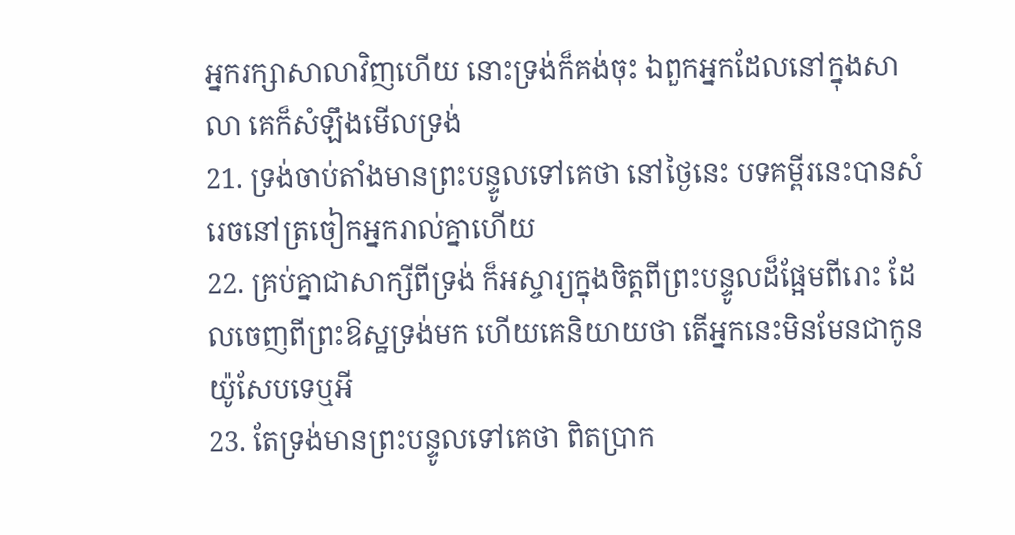អ្នករក្សាសាលាវិញហើយ នោះទ្រង់ក៏គង់ចុះ ឯពួកអ្នកដែលនៅក្នុងសាលា គេក៏សំឡឹងមើលទ្រង់
21. ទ្រង់ចាប់តាំងមានព្រះបន្ទូលទៅគេថា នៅថ្ងៃនេះ បទគម្ពីរនេះបានសំរេចនៅត្រចៀកអ្នករាល់គ្នាហើយ
22. គ្រប់គ្នាជាសាក្សីពីទ្រង់ ក៏អស្ចារ្យក្នុងចិត្តពីព្រះបន្ទូលដ៏ផ្អែមពីរោះ ដែលចេញពីព្រះឱស្ឋទ្រង់មក ហើយគេនិយាយថា តើអ្នកនេះមិនមែនជាកូនយ៉ូសែបទេឬអី
23. តែទ្រង់មានព្រះបន្ទូលទៅគេថា ពិតប្រាក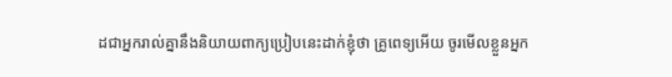ដជាអ្នករាល់គ្នានឹងនិយាយពាក្យប្រៀបនេះដាក់ខ្ញុំថា គ្រូពេទ្យអើយ ចូរមើលខ្លួនអ្នក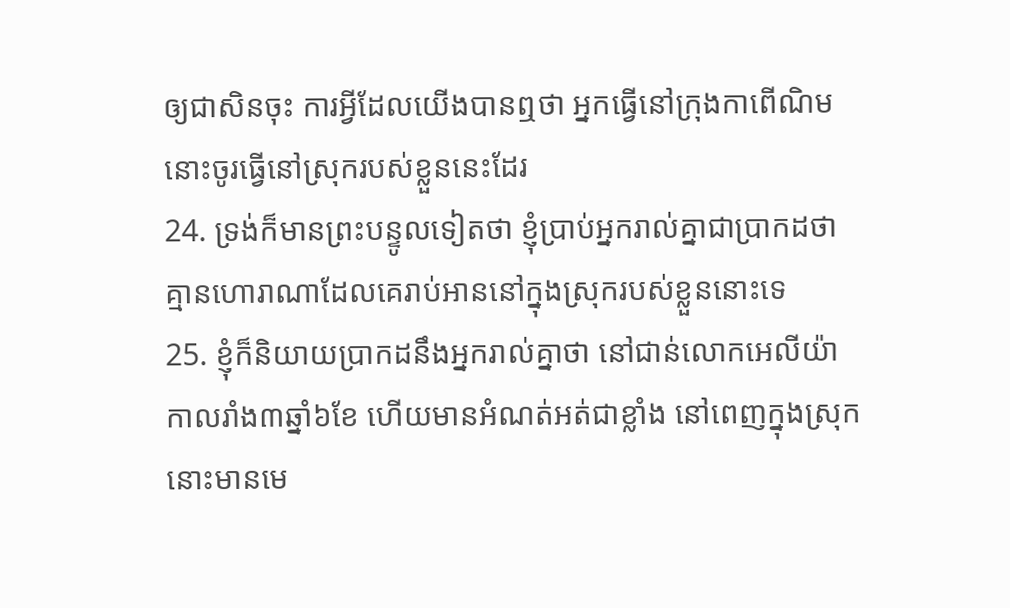ឲ្យជាសិនចុះ ការអ្វីដែលយើងបានឮថា អ្នកធ្វើនៅក្រុងកាពើណិម នោះចូរធ្វើនៅស្រុករបស់ខ្លួននេះដែរ
24. ទ្រង់ក៏មានព្រះបន្ទូលទៀតថា ខ្ញុំប្រាប់អ្នករាល់គ្នាជាប្រាកដថា គ្មានហោរាណាដែលគេរាប់អាននៅក្នុងស្រុករបស់ខ្លួននោះទេ
25. ខ្ញុំក៏និយាយប្រាកដនឹងអ្នករាល់គ្នាថា នៅជាន់លោកអេលីយ៉ា កាលរាំង៣ឆ្នាំ៦ខែ ហើយមានអំណត់អត់ជាខ្លាំង នៅពេញក្នុងស្រុក នោះមានមេ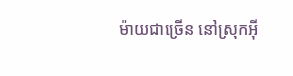ម៉ាយជាច្រើន នៅស្រុកអ៊ី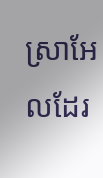ស្រាអែលដែរ